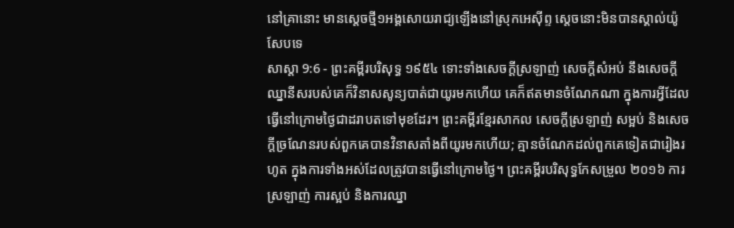នៅគ្រានោះ មានស្តេចថ្មី១អង្គសោយរាជ្យឡើងនៅស្រុកអេស៊ីព្ទ ស្តេចនោះមិនបានស្គាល់យ៉ូសែបទេ
សាស្តា 9:6 - ព្រះគម្ពីរបរិសុទ្ធ ១៩៥៤ ទោះទាំងសេចក្ដីស្រឡាញ់ សេចក្ដីសំអប់ នឹងសេចក្ដីឈ្នានីសរបស់គេក៏វិនាសសូន្យបាត់ជាយូរមកហើយ គេក៏ឥតមានចំណែកណា ក្នុងការអ្វីដែលធ្វើនៅក្រោមថ្ងៃជាដរាបតទៅមុខដែរ។ ព្រះគម្ពីរខ្មែរសាកល សេចក្ដីស្រឡាញ់ សម្អប់ និងសេចក្ដីច្រណែនរបស់ពួកគេបានវិនាសតាំងពីយូរមកហើយ; គ្មានចំណែកដល់ពួកគេទៀតជារៀងរហូត ក្នុងការទាំងអស់ដែលត្រូវបានធ្វើនៅក្រោមថ្ងៃ។ ព្រះគម្ពីរបរិសុទ្ធកែសម្រួល ២០១៦ ការស្រឡាញ់ ការស្អប់ និងការឈ្នា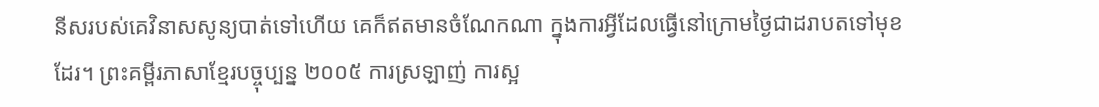នីសរបស់គេវិនាសសូន្យបាត់ទៅហើយ គេក៏ឥតមានចំណែកណា ក្នុងការអ្វីដែលធ្វើនៅក្រោមថ្ងៃជាដរាបតទៅមុខដែរ។ ព្រះគម្ពីរភាសាខ្មែរបច្ចុប្បន្ន ២០០៥ ការស្រឡាញ់ ការស្អ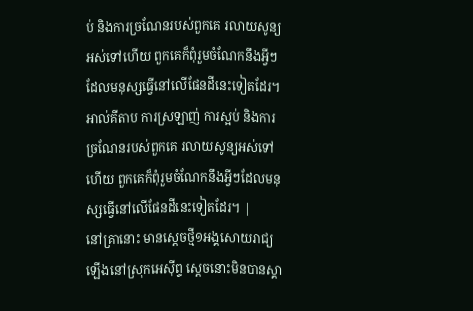ប់ និងការច្រណែនរបស់ពួកគេ រលាយសូន្យអស់ទៅហើយ ពួកគេក៏ពុំរួមចំណែកនឹងអ្វីៗដែលមនុស្សធ្វើនៅលើផែនដីនេះទៀតដែរ។ អាល់គីតាប ការស្រឡាញ់ ការស្អប់ និងការច្រណែនរបស់ពួកគេ រលាយសូន្យអស់ទៅហើយ ពួកគេក៏ពុំរួមចំណែកនឹងអ្វីៗដែលមនុស្សធ្វើនៅលើផែនដីនេះទៀតដែរ។ |
នៅគ្រានោះ មានស្តេចថ្មី១អង្គសោយរាជ្យឡើងនៅស្រុកអេស៊ីព្ទ ស្តេចនោះមិនបានស្គា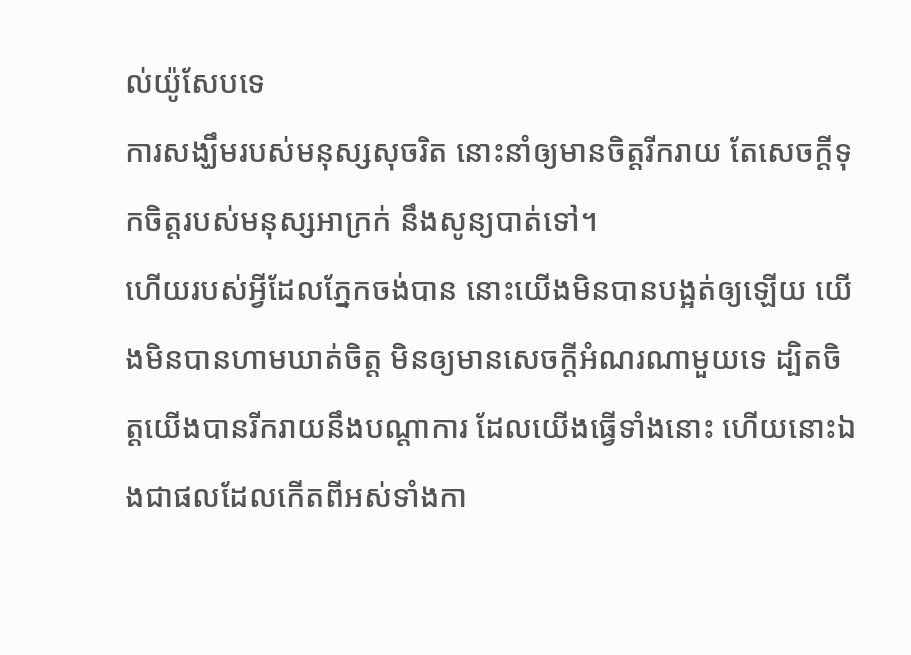ល់យ៉ូសែបទេ
ការសង្ឃឹមរបស់មនុស្សសុចរិត នោះនាំឲ្យមានចិត្តរីករាយ តែសេចក្ដីទុកចិត្តរបស់មនុស្សអាក្រក់ នឹងសូន្យបាត់ទៅ។
ហើយរបស់អ្វីដែលភ្នែកចង់បាន នោះយើងមិនបានបង្អត់ឲ្យឡើយ យើងមិនបានហាមឃាត់ចិត្ត មិនឲ្យមានសេចក្ដីអំណរណាមួយទេ ដ្បិតចិត្តយើងបានរីករាយនឹងបណ្តាការ ដែលយើងធ្វើទាំងនោះ ហើយនោះឯងជាផលដែលកើតពីអស់ទាំងកា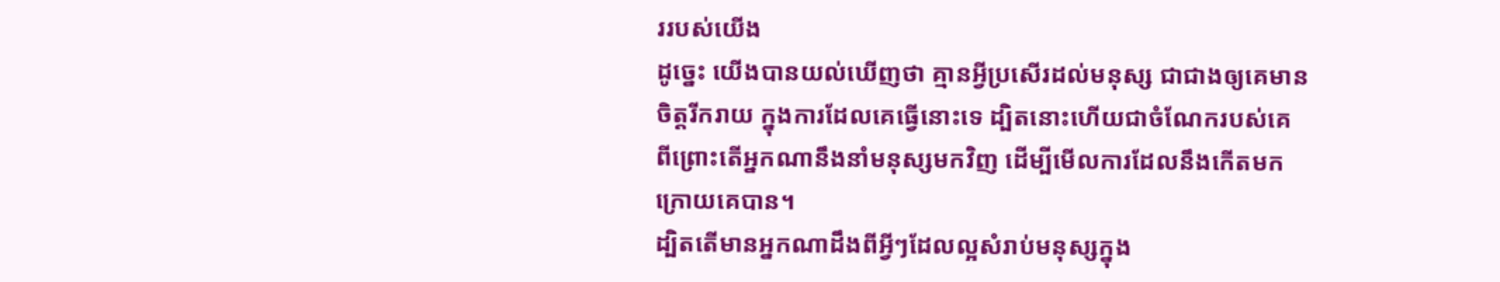ររបស់យើង
ដូច្នេះ យើងបានយល់ឃើញថា គ្មានអ្វីប្រសើរដល់មនុស្ស ជាជាងឲ្យគេមានចិត្តរីករាយ ក្នុងការដែលគេធ្វើនោះទេ ដ្បិតនោះហើយជាចំណែករបស់គេ ពីព្រោះតើអ្នកណានឹងនាំមនុស្សមកវិញ ដើម្បីមើលការដែលនឹងកើតមកក្រោយគេបាន។
ដ្បិតតើមានអ្នកណាដឹងពីអ្វីៗដែលល្អសំរាប់មនុស្សក្នុង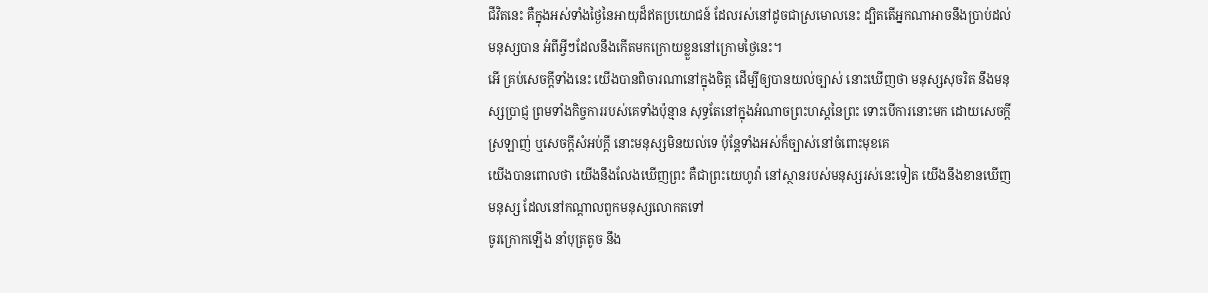ជីវិតនេះ គឺក្នុងអស់ទាំងថ្ងៃនៃអាយុដ៏ឥតប្រយោជន៍ ដែលរស់នៅដូចជាស្រមោលនេះ ដ្បិតតើអ្នកណាអាចនឹងប្រាប់ដល់មនុស្សបាន អំពីអ្វីៗដែលនឹងកើតមកក្រោយខ្លួននៅក្រោមថ្ងៃនេះ។
អើ គ្រប់សេចក្ដីទាំងនេះ យើងបានពិចារណានៅក្នុងចិត្ត ដើម្បីឲ្យបានយល់ច្បាស់ នោះឃើញថា មនុស្សសុចរិត នឹងមនុស្សប្រាជ្ញ ព្រមទាំងកិច្ចការរបស់គេទាំងប៉ុន្មាន សុទ្ធតែនៅក្នុងអំណាចព្រះហស្តនៃព្រះ ទោះបើការនោះមក ដោយសេចក្ដីស្រឡាញ់ ឬសេចក្ដីសំអប់ក្តី នោះមនុស្សមិនយល់ទេ ប៉ុន្តែទាំងអស់ក៏ច្បាស់នៅចំពោះមុខគេ
យើងបានពោលថា យើងនឹងលែងឃើញព្រះ គឺជាព្រះយេហូវ៉ា នៅស្ថានរបស់មនុស្សរស់នេះទៀត យើងនឹងខានឃើញមនុស្ស ដែលនៅកណ្តាលពួកមនុស្សលោកតទៅ
ចូរក្រោកឡើង នាំបុត្រតូច នឹង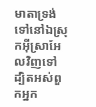មាតាទ្រង់ ទៅនៅឯស្រុកអ៊ីស្រាអែលវិញទៅ ដ្បិតអស់ពួកអ្នក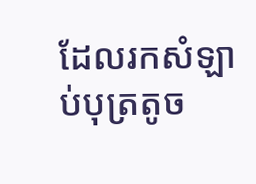ដែលរកសំឡាប់បុត្រតូច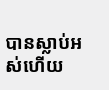បានស្លាប់អស់ហើយ